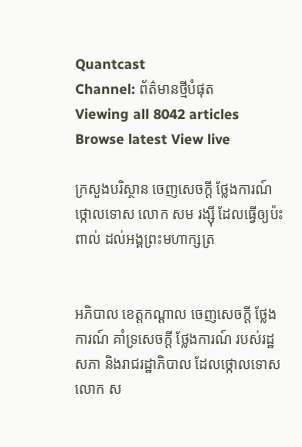Quantcast
Channel: ព័ត៌មានថ្មីបំផុត
Viewing all 8042 articles
Browse latest View live

ក្រសួងបរិស្ថាន ចេញសេចក្តី ថ្លែងការណ៍ ថ្កោលទោស លោក សម រង្ស៊ី ដែលធ្វើឲ្យប៉ះពាល់ ដល់អង្គព្រះមហាក្សត្រ


អភិបាល ខេត្តកណ្តាល ចេញសេចក្តី ថ្លែងការណ៍ គាំទ្រសេចក្តី ថ្លែងការណ៍ របស់រដ្ឋសភា និងរាជរដ្ឋាភិបាល ដែលថ្កោលទោស លោក ស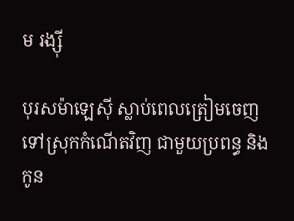ម រង្ស៊ី

បុរសម៉ាឡេស៊ី ស្លាប់ពេលត្រៀមចេញ ទៅស្រុកកំណើតវិញ ជាមួយប្រពន្ធ និងកូន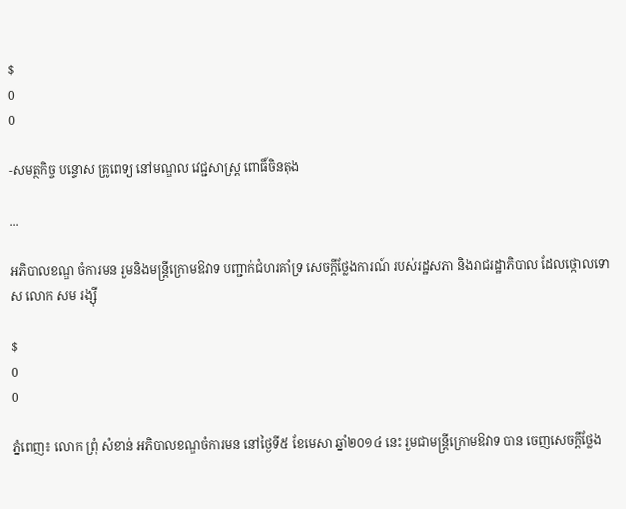$
0
0

-សមត្ថកិច្ច បន្ទោស គ្រូពេទ្យ នៅមណ្ឌល វេជ្ជសាស្រ្ត ពោធិ៍ចិនតុង

...

អភិបាលខណ្ឌ ចំការមន រួមនិងមន្រ្តីក្រោមឱវាទ បញ្ជាក់ជំហរគាំទ្រ សេចក្តីថ្លែងការណ៍ របស់រដ្ឋសភា និងរាជរដ្ឋាភិបាល ដែលថ្កោលទោស លោក សម រង្ស៊ី

$
0
0

ភ្នំពេញ៖ លោក ព្រុំ សំខាន់ អភិបាលខណ្ឌចំការមន នៅថ្ងៃទី៥ ខែមេសា ឆ្នាំ២០១៤ នេះ រួមជាមន្រ្តីក្រោមឱវាទ បាន ចេញសេចក្តីថ្លែង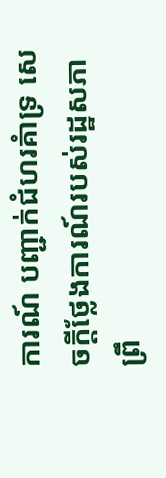ការណ៍ បញ្ជាក់ជំហរគំាទ្រ សេចក្តីថ្លែងការណ៍របស់រដ្ឋសភា ព្រឹ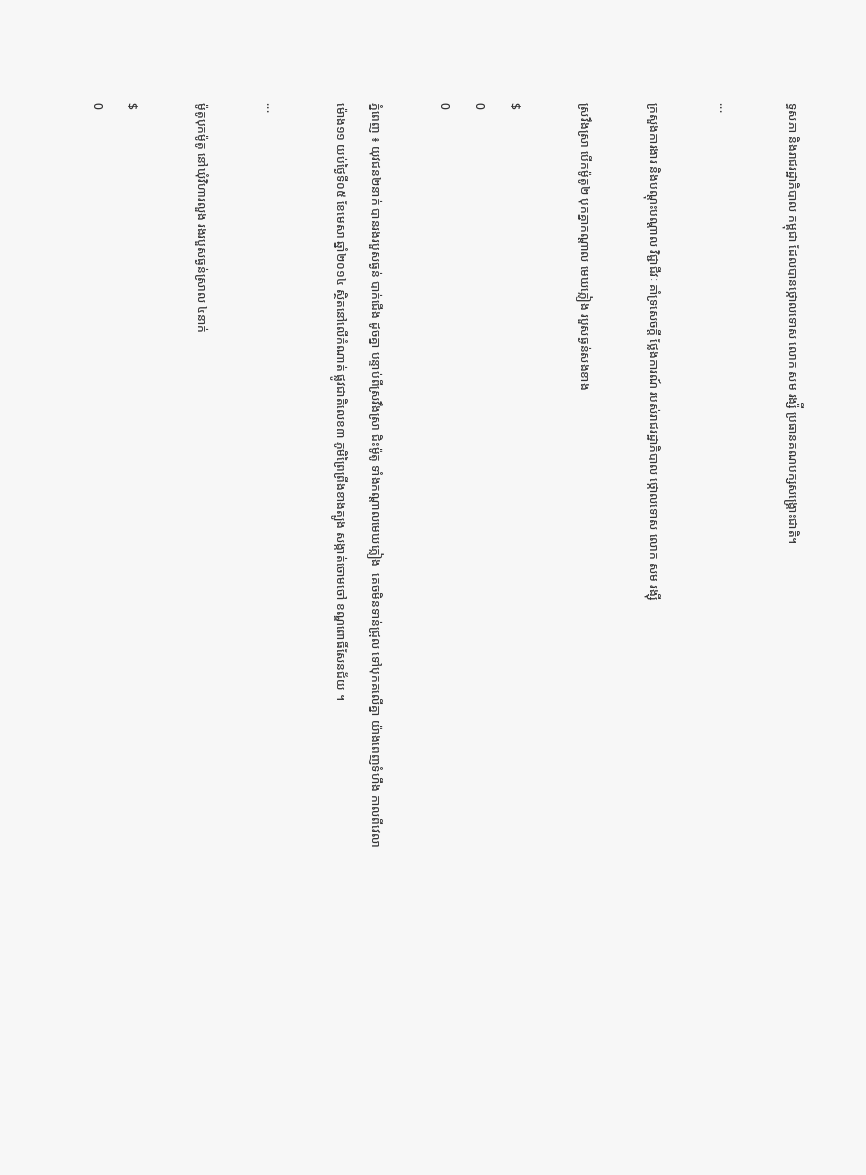ទ្ធសភា និងរាជរដ្ឋាភិបាល កម្ពុជា ដែលបានថ្កោលទោស លោក សម រង្ស៉ី ប្រធានគណបក្សសង្រ្គោះជាតិ។

...

ក្រសួងការងារ និងបណ្តុះបណ្តាល វិជ្ជាជីវៈ គាំទ្រសេចក្តី ថ្លែងការណ៍ របស់រាជរដ្ឋាភិបាល ថ្កោលទោស លោក សម រង្ស៊ី

ស្រវឹងស្រា បើកម៉ូតូ២ បុកគ្នាកណ្តាល មេឃភ្លៀង របួសធ្ងន់សងខាង

$
0
0

ភ្នំពេញ ៖ យុវជន២នាក់ បានរងរបួសធ្ងន់ បាក់ជើង ដូចគ្នា បន្ទាប់ពីស្រវឹងស្រា ជិះម៉ូតូ ទាំងកណ្តាលមេឃភ្លៀង  គេចមិនទាន់ជ្រុល ទៅបុកគលើគ្នា យ៉ាងពេញទំហឹង កាលពីវេលាម៉ោង១១ យប់ថ្ងៃទី០៥ ខែមេសា ឆ្នាំ២០១៤ ស្ថិតនៅលើកំណាត់ ផ្លូវជាតិលេខ៣ ភូមិព្រៃព្រីងខាងត្បូង សង្កាត់ចោមចៅ ខណ្ឌពោធិ៍សែនជ័យ ។

...

ម៉ូតូបុកម៉ូតូ នៅឃុំវិហារលួង រងរបួសធ្ងន់ស្រាល ៤នាក់

$
0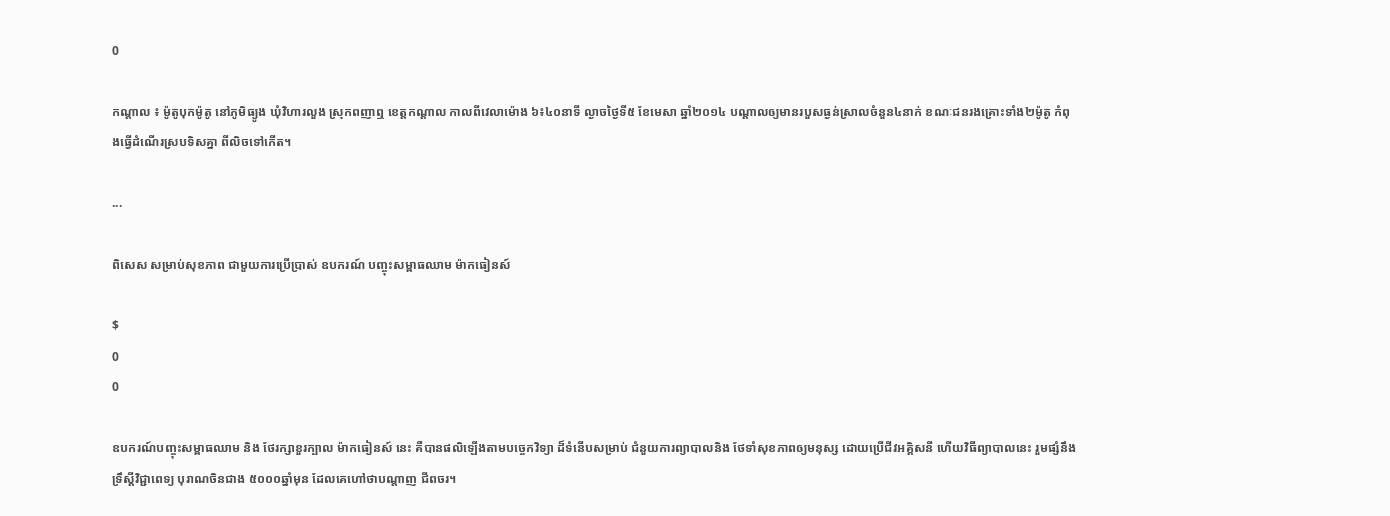0

កណ្តាល ៖ ម៉ូតូបុកម៉ូតូ នៅភូមិធ្យូង ឃុំវិហារលួង ស្រុកពញាឮ ខេត្តកណ្តាល កាលពីវេលាម៉ោង ៦៖៤០នាទី ល្ងាចថ្ងៃទី៥ ខែមេសា ឆ្នាំ២០១៤ បណ្តាលឲ្យមានរបួសធ្ងន់ស្រាលចំនួន៤នាក់ ខណៈជនរងគ្រោះទាំង២ម៉ូតូ កំពុងធ្វើដំណើរស្របទិសគ្នា ពីលិចទៅកើត។

...

ពិសេស សម្រាប់សុខភាព ជាមួយការប្រើប្រាស់ ឧបករណ៍ បញ្ចុះសម្ពាធឈាម ម៉ាកធៀនស៍

$
0
0

ឧបករណ៍បញ្ចុះសម្ពាធឈាម និង ថែរក្សាខួរក្បាល ម៉ាកធៀនស៍ នេះ គឺបានផលិឡើងតាមបច្ចេកវិទ្យា ដ៏ទំនើបសម្រាប់ ជំនួយការព្យាបាលនិង ថែទាំសុខភាពឲ្យមនុស្ស ដោយប្រើជីវអគ្គិសនី ហើយវិធីព្យាបាលនេះ រួមផ្សំនឹងទ្រឹស្តីវិជ្ជាពេទ្យ បុរាណចិនជាង ៥០០០ឆ្នាំមុន ដែលគេហៅថាបណ្តាញ ជីពចរ។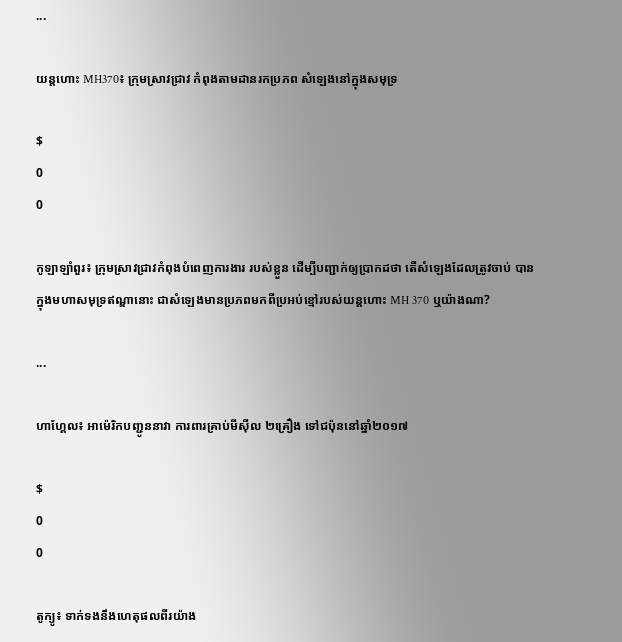...

យន្តហោះ MH370៖ ក្រុមស្រាវជ្រាវ កំពុងតាមដានរកប្រភព សំឡេងនៅក្នុងសមុទ្រ

$
0
0

កូឡាឡាំពួរ៖ ក្រុមស្រាវជ្រាវកំពុងបំពេញការងារ របស់ខ្លួន ដើម្បីបញ្ជាក់ឲ្យប្រាកដថា តើសំឡេងដែលត្រូវចាប់ បានក្នុងមហាសមុទ្រឥណ្ឌានោះ ជាសំឡេងមានប្រភពមកពីប្រអប់ខ្មៅរបស់យន្តហោះ MH 370 ឬយ៉ាងណា?

...

ហាហ្គែល៖ អាម៉េរិកបញ្ជូននាវា ការពារគ្រាប់មីស៊ីល ២គ្រឿង ទៅជប៉ុននៅឆ្នាំ២០១៧

$
0
0

តូក្យូ៖ ទាក់ទងនឹងហេតុផលពីរយ៉ាង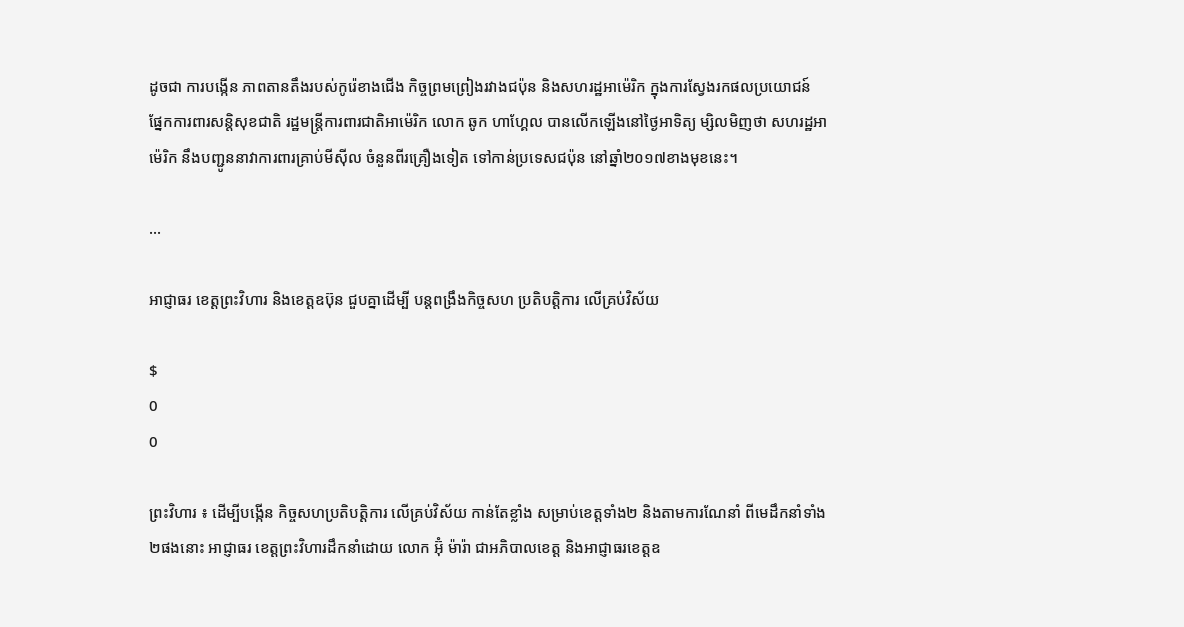ដូចជា ការបង្កើន ភាពតានតឹងរបស់កូរ៉េខាងជើង កិច្ចព្រមព្រៀងរវាងជប៉ុន និងសហរដ្ឋអាម៉េរិក ក្នុងការស្វែងរកផលប្រយោជន៍ ផ្នែកការពារសន្តិសុខជាតិ រដ្ឋមន្ត្រីការពារជាតិអាម៉េរិក លោក ឆូក ហាហ្គែល បានលើកឡើងនៅថ្ងៃអាទិត្យ ម្សិលមិញថា សហរដ្ឋអាម៉េរិក នឹងបញ្ជូននាវាការពារគ្រាប់មីស៊ីល ចំនួនពីរគ្រឿងទៀត ទៅកាន់ប្រទេសជប៉ុន នៅឆ្នាំ២០១៧ខាងមុខនេះ។

...

អាជ្ញាធរ ខេត្តព្រះវិហារ និងខេត្តឧប៊ុន ជួបគ្នាដើម្បី បន្តពង្រឹងកិច្ចសហ ប្រតិបត្តិការ លើគ្រប់វិស័យ

$
0
0

ព្រះវិហារ ៖ ដើម្បីបង្កើន កិច្ចសហប្រតិបត្តិការ លើគ្រប់វិស័យ កាន់តែខ្លាំង សម្រាប់ខេត្តទាំង២ និងតាមការណែនាំ ពីមេដឹកនាំទាំង២ផងនោះ អាជ្ញាធរ ខេត្តព្រះវិហារដឹកនាំដោយ លោក អ៊ុំ ម៉ារ៉ា ជាអភិបាលខេត្ត និងអាជ្ញាធរខេត្តឧ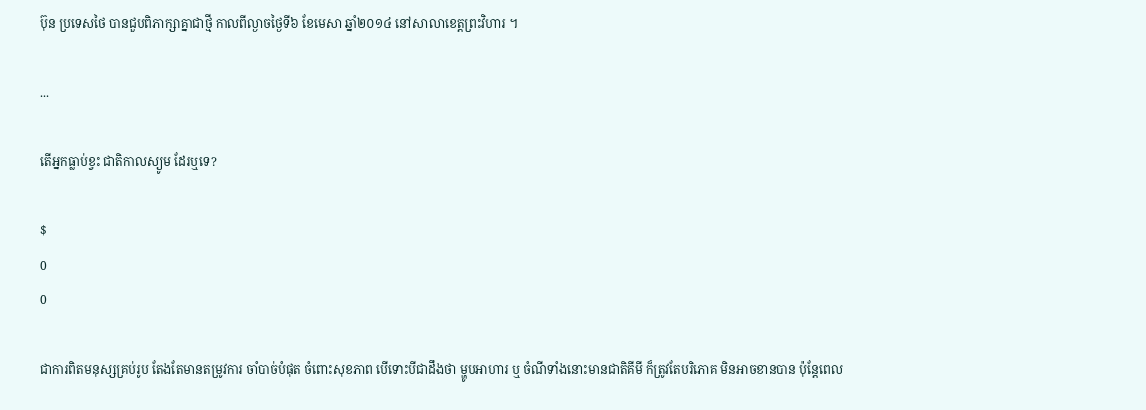ប៊ុន ប្រទេសថៃ បានជួបពិភាក្សាគ្នាជាថ្មី កាលពីល្ងាចថ្ងៃទី៦ ខែមេសា ឆ្នាំ២០១៤ នៅសាលាខេត្តព្រះវិហារ ។

...

តើអ្នកធ្លាប់ខ្វះ ជាតិកាលស្យូម ដែរឬទេ?

$
0
0

ជាការពិតមនុស្សគ្រប់រូប តែងតែមានតម្រូវការ ចាំបាច់បំផុត ចំពោះសុខភាព បើទោះបីជាដឹងថា ម្ហូបអាហារ ឬ ចំណីទាំងនោះមានជាតិគីមី ក៏ត្រូវតែបរិភោគ មិនអាចខានបាន ប៉ុន្តែពេល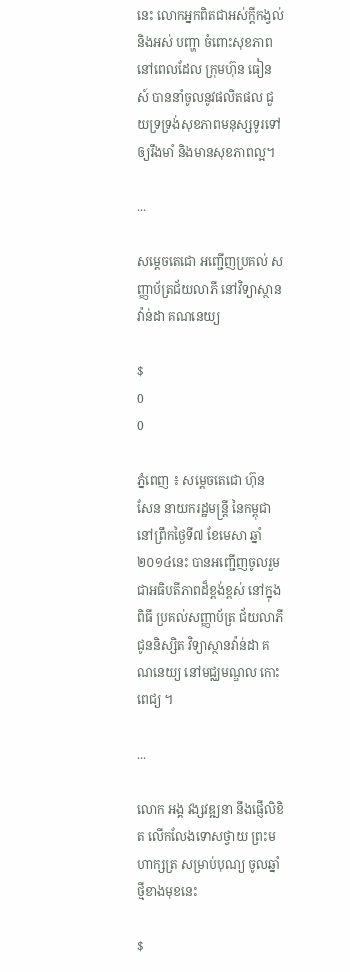នេះ លោកអ្នកពិតជាអស់ក្តីកង្វល់ និងអស់ បញ្ហា ចំពោះសុខភាព នៅពេលដែល ក្រុមហ៊ុន ធៀនស៍ បាននាំចូលនូវផលិតផល ជួយទ្រទ្រង់សុខភាពមនុស្សទូរទៅ ឲ្យរឹងមាំ និងមានសុខភាពល្អ។

...

សម្តេចតេជោ អញ្ជើញប្រគល់ សញ្ញាប័ត្រជ័យលាភី នៅវិទ្យាស្ថាន វ៉ាន់ដា គណនេយ្យ

$
0
0

ភ្នំពេញ ៖ សម្តេចតេជោ ហ៊ុន សែន នាយករដ្ឋមន្រ្តី នៃកម្ពុជា នៅព្រឹកថ្ងៃទី៧ ខែមេសា ឆ្នាំ២០១៤នេះ បានអញ្ជើញចូលរួម ជាអធិបតីភាពដ៏ខ្ពង់ខ្ពស់ នៅក្នុងពិធី ប្រគល់សញ្ញាប័ត្រ ជ័យលាភី ជូននិស្សិត វិទ្យាស្ថានវ៉ាន់ដា គណនេយ្យ នៅមជ្ឈមណ្ឌល កោះពេជ្យ ។

...

លោក អង្គ វង្សវឌ្ឍនា នឹងផ្ញើលិខិត លើកលែងទោសថ្វាយ ព្រះមហាក្សត្រ សម្រាប់បុណ្យ ចូលឆ្នាំថ្មីខាងមុខនេះ

$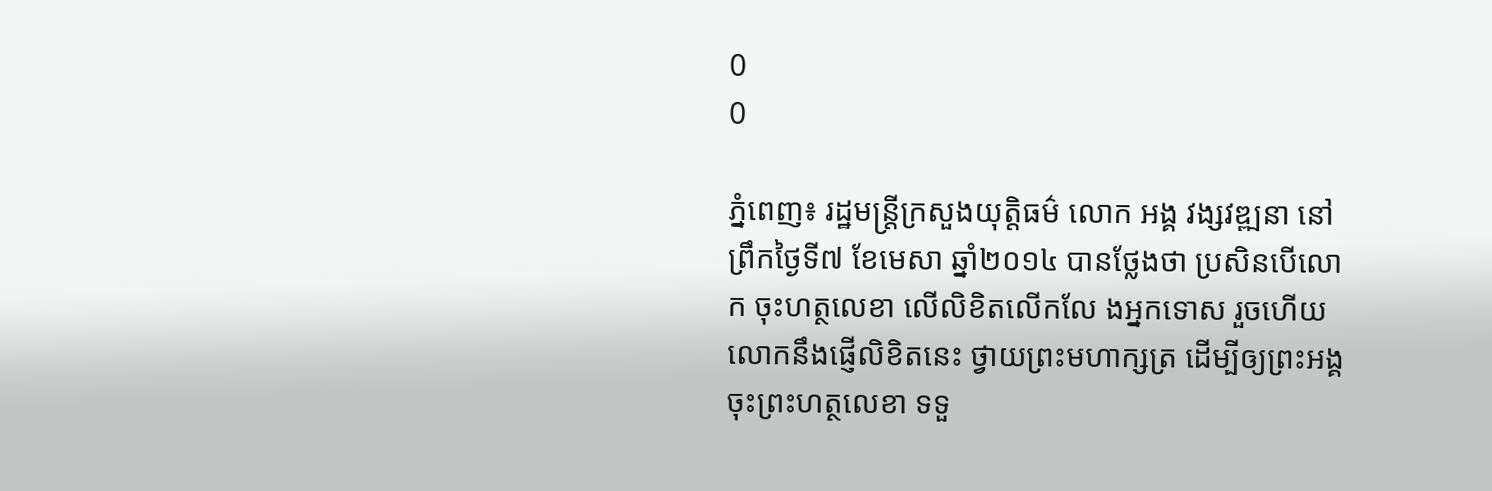0
0

ភ្នំពេញ៖ រដ្ឋមន្រ្តីក្រសួងយុត្តិធម៌ លោក អង្គ វង្សវឌ្ឍនា នៅព្រឹកថ្ងៃទី៧ ខែមេសា ឆ្នាំ២០១៤ បានថ្លែងថា ប្រសិនបើលោក ចុះហត្ថលេខា លើលិខិតលើកលែ ងអ្នកទោស រួចហើយ លោកនឹងផ្ញើលិខិតនេះ ថ្វាយព្រះមហាក្សត្រ ដើម្បីឲ្យព្រះអង្គចុះព្រះហត្ថលេខា ទទួ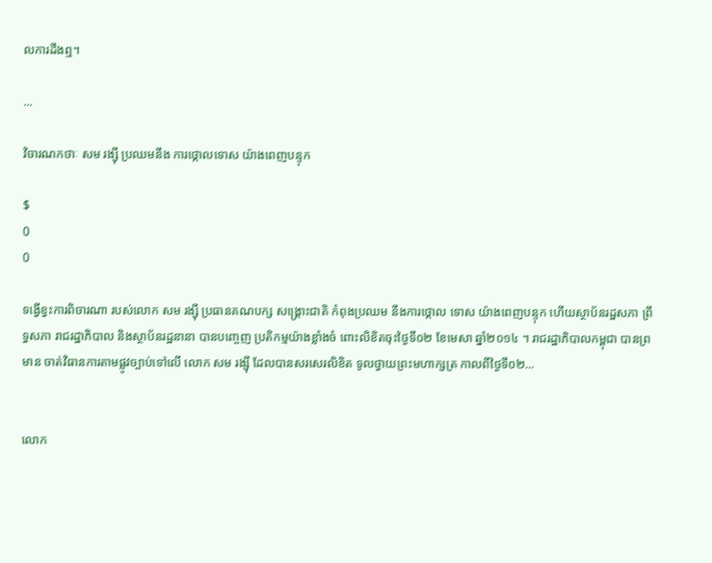លការដឹងឮ។

...

វិចារណកថាៈ សម រង្ស៊ី ប្រឈមនឹង ការថ្កោលទោស យ៉ាងពេញបន្ទុក

$
0
0

ទង្វើខ្វះការពិចារណា របស់លោក សម រង្ស៊ី ប្រធានគណបក្ស សង្រ្គោះជាតិ កំពុងប្រឈម នឹងការថ្កោល ទោស យ៉ាងពេញបន្ទុក ហើយស្ថាប័នរដ្ឋសភា ព្រឹទ្ធសភា រាជរដ្ឋាភិបាល និងស្ថាប័នរដ្ឋនានា បានបញ្ចេញ ប្រតិកម្មយ៉ាងខ្លាំងចំ ពោះលិខិតចុះថ្ងៃទី០២ ខែមេសា ឆ្នាំ២០១៤ ។ រាជរដ្ឋាភិបាលកម្ពុជា បានព្រមាន ចាត់វិធានការតាមផ្លូវច្បាប់ទៅលើ លោក សម រង្ស៊ី ដែលបានសរសេរលិខិត ទូលថ្វាយព្រះមហាក្សត្រ កាលពីថ្ងៃទី០២...


លោក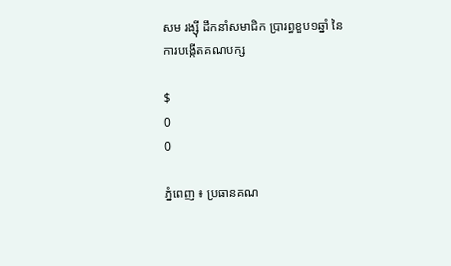សម រង្ស៊ី ដឹកនាំសមាជិក ប្រារព្ធខួប១ឆ្នាំ នៃការបង្កើតគណបក្ស

$
0
0

ភ្នំពេញ ៖ ប្រធានគណ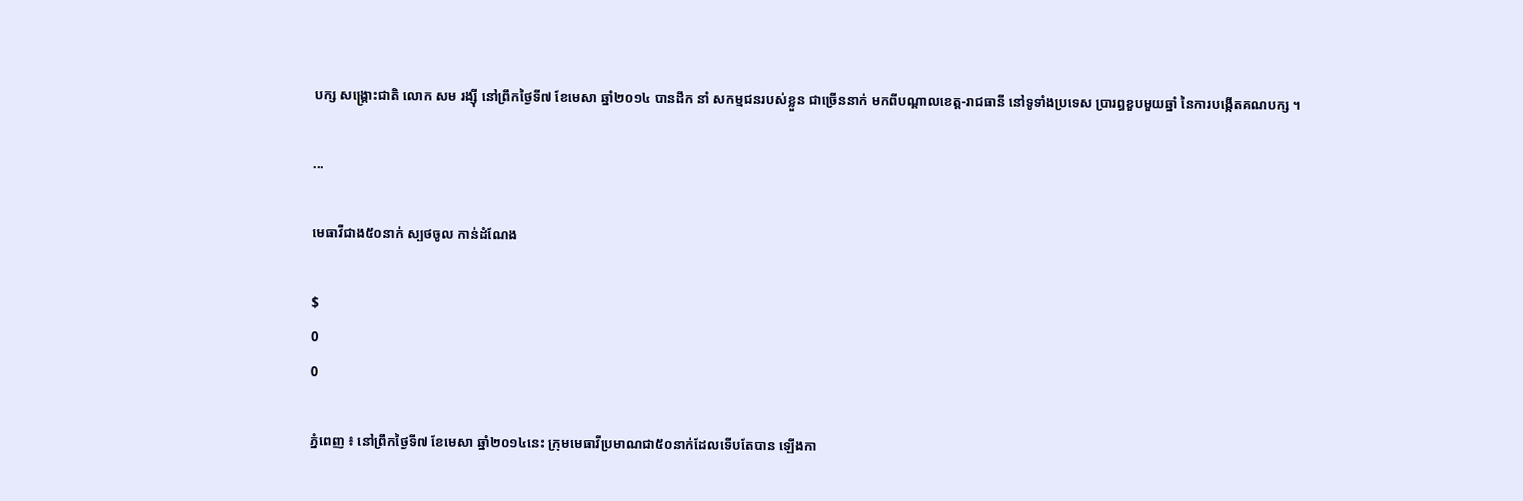បក្ស សង្រ្គោះជាតិ លោក សម រង្ស៊ី នៅព្រឹកថ្ងៃទី៧ ខែមេសា ឆ្នាំ២០១៤ បានដឹក នាំ សកម្មជនរបស់ខ្លួន ជាច្រើននាក់ មកពីបណ្តាលខេត្ត-រាជធានី នៅទូទាំងប្រទេស បា្ររព្ធខួបមួយឆ្នាំ នៃការបង្កើតគណបក្ស ។

...

មេធាវីជាង៥០នាក់ ស្បថចូល កាន់ដំណែង

$
0
0

ភ្នំពេញ ៖ នៅព្រឹកថ្ងៃទី៧ ខែមេសា ឆ្នាំ២០១៤នេះ ក្រុមមេធាវីប្រមាណជា៥០នាក់ដែលទើបតែបាន ឡើងកា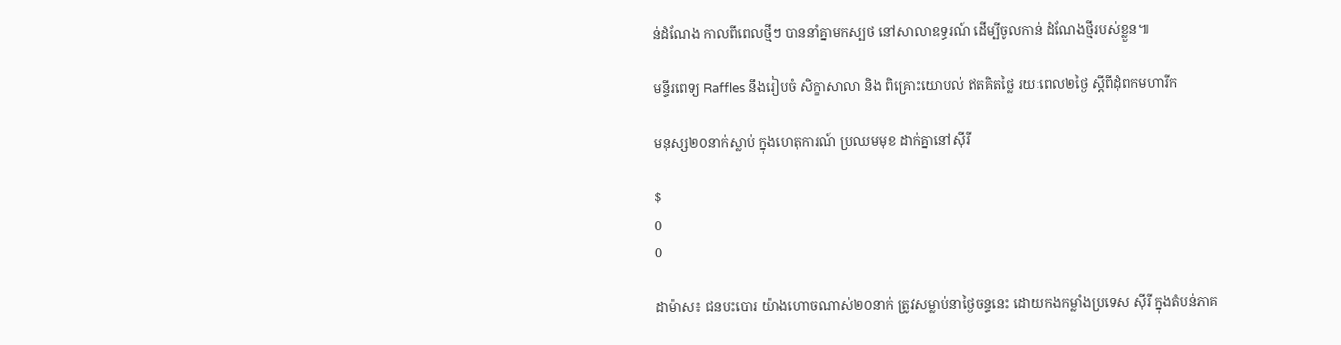ន់ដំណែង កាលពីពេលថ្មីៗ បាននាំគ្នាមកស្បថ នៅសាលាឧទ្ធរណ៍ ដើម្បីចូលកាន់ ដំណែងថ្មីរបស់ខ្លួន៕

មន្ទីរពេទ្យ Raffles នឹងរៀបចំ សិក្ខាសាលា និង ពិគ្រោះយោបល់ ឥតគិតថ្លៃ រយៈពេល២ថ្ងៃ ស្តីពីដុំពកមហារីក

មនុស្ស២០នាក់ស្លាប់ ក្នុងហេតុការណ៍ ប្រឈមមុខ ដាក់គ្នានៅស៊ីរី

$
0
0

ដាម៉ាស៖ ជនបះបោរ យ៉ាងហោចណាស់២០នាក់ ត្រូវសម្លាប់នាថ្ងៃចន្ទនេះ ដោយកងកម្លាំងប្រទេស ស៊ីរី ក្នុងតំបន់ភាគ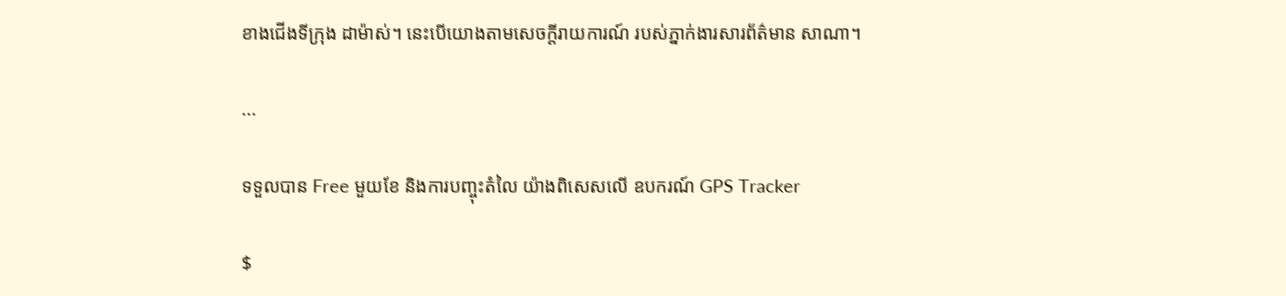ខាងជើងទីក្រុង ដាម៉ាស់។ នេះបើយោងតាមសេចក្តីរាយការណ៍ របស់ភ្នាក់ងារសារព័ត៌មាន សាណា។

...

ទទួលបាន Free មួយខែ និងការបញ្ចុះតំលៃ យ៉ាងពិសេសលើ ឧបករណ៍ GPS Tracker

$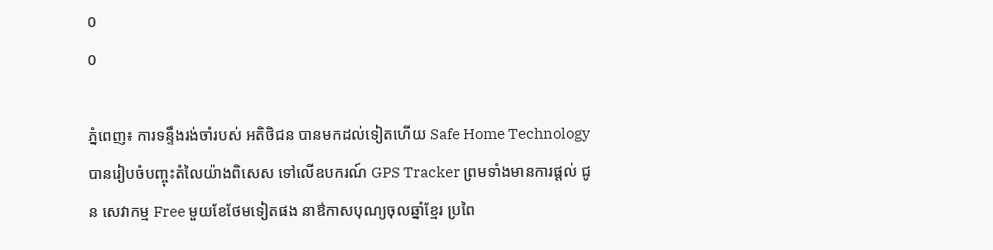0
0

ភ្នំពេញ៖ ការទន្ទឹងរង់ចាំរបស់ អតិថិជន បានមកដល់ទៀតហើយ Safe Home Technology បានរៀបចំបញ្ចុះតំលៃយ៉ាងពិសេស ទៅលើឧបករណ៍ GPS Tracker ព្រមទាំងមានការផ្តល់ ជូន សេវាកម្ម Free មួយខែថែមទៀតផង នាឳកាសបុណ្យចុលឆ្នាំខ្មែរ ប្រពៃ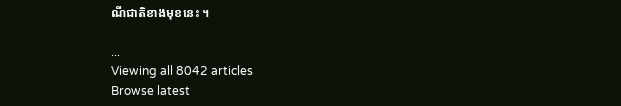ណីជាតិខាងមុខនេះ ។

...
Viewing all 8042 articles
Browse latest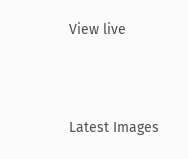View live




Latest Images